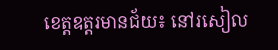ខេត្ដឧត្ដរមានជ័យ៖ នៅរសៀល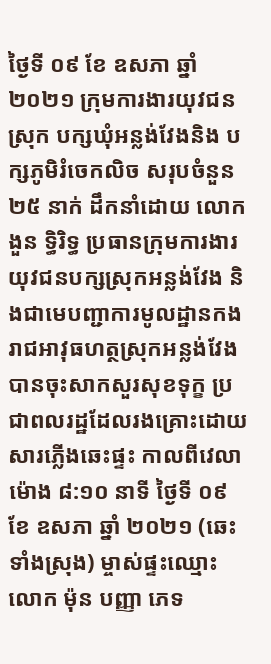ថ្ងៃទី ០៩ ខែ ឧសភា ឆ្នាំ ២០២១ ក្រុមការងារយុវជនស្រុក បក្សឃុំអន្លង់វែងនិង បក្សភូមិរំចេកលិច សរុបចំនួន ២៥ នាក់ ដឹកនាំដោយ លោក ងួន ទ្ធិរិទ្ធ ប្រធានក្រុមការងារយុវជនបក្សស្រុកអន្លង់វែង និងជាមេបញ្ជាការមូលដ្ឋានកងរាជអាវុធហត្ថស្រុកអន្លង់វែង បានចុះសាកសួរសុខទុក្ខ ប្រជាពលរដ្ឋដែលរងគ្រោះដោយសារភ្លើងឆេះផ្ទះ កាលពីវេលាម៉ោង ៨:១០ នាទី ថ្ងៃទី ០៩ ខែ ឧសភា ឆ្នាំ ២០២១ (ឆេះទាំងស្រុង) ម្ចាស់ផ្ទះឈ្មោះ លោក ម៉ុន បញ្ញា ភេទ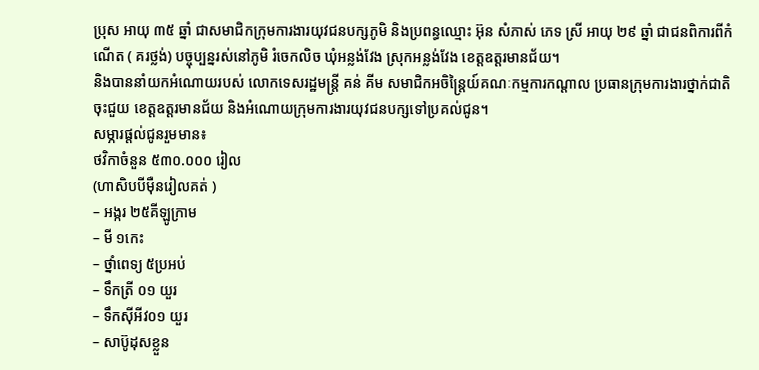ប្រុស អាយុ ៣៥ ឆ្នាំ ជាសមាជិកក្រុមការងារយុវជនបក្សភូមិ និងប្រពន្ធឈ្មោះ អ៊ុន សំភាស់ ភេទ ស្រី អាយុ ២៩ ឆ្នាំ ជាជនពិការពីកំណើត ( គរថ្លង់) បច្ចុប្បន្នរស់នៅភូមិ រំចេកលិច ឃុំអន្លង់វែង ស្រុកអន្លង់វែង ខេត្តឧត្ដរមានជ័យ។
និងបាននាំយកអំណោយរបស់ លោកទេសរដ្ឋមន្រ្តី គន់ គីម សមាជិកអចិន្ត្រៃយ៍គណៈកម្មការកណ្ដាល ប្រធានក្រុមការងារថ្នាក់ជាតិចុះជួយ ខេត្តឧត្តរមានជ័យ និងអំណោយក្រុមការងារយុវជនបក្សទៅប្រគល់ជូន។
សម្ភារផ្តល់ជូនរួមមាន៖
ថវិកាចំនួន ៥៣០.០០០ រៀល
(ហាសិបបីម៉ឺនរៀលគត់ )
– អង្ករ ២៥គីឡូក្រាម
– មី ១កេះ
– ថ្នាំពេទ្យ ៥ប្រអប់
– ទឹកត្រី ០១ យួរ
– ទឹកស៊ីអីវ០១ យួរ
– សាប៊ូដុសខ្លួន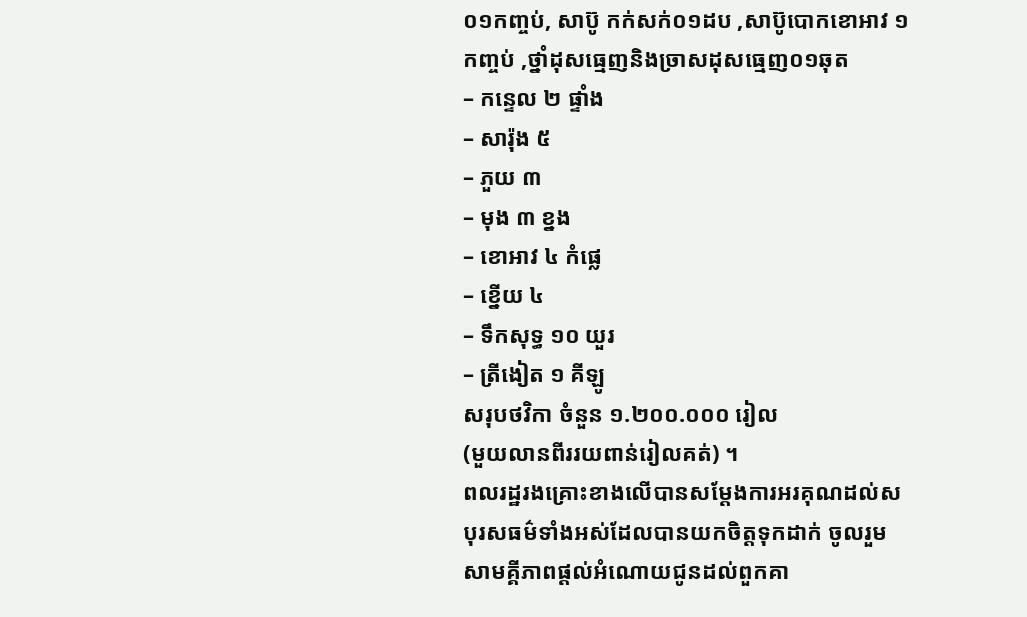០១កញ្ចប់, សាប៊ូ កក់សក់០១ដប ,សាប៊ូបោកខោអាវ ១ កញ្ចប់ ,ថ្នាំដុសធ្មេញនិងច្រាសដុសធ្មេញ០១ឆុត
– កន្ទេល ២ ផ្ទាំង
– សារ៉ុង ៥
– ភួយ ៣
– មុង ៣ ខ្នង
– ខោអាវ ៤ កំផ្លេ
– ខ្នើយ ៤
– ទឹកសុទ្ធ ១០ យួរ
– ត្រីងៀត ១ គីឡូ
សរុបថវិកា ចំនួន ១.២០០.០០០ រៀល
(មួយលានពីររយពាន់រៀលគត់) ។
ពលរដ្ឋរងគ្រោះខាងលើបានសម្ដែងការអរគុណដល់សបុរសធម៌ទាំងអស់ដែលបានយកចិត្ដទុកដាក់ ចូលរួមសាមគ្គីភាពផ្ដល់អំណោយជូនដល់ពួកគា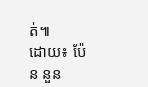ត់៕
ដោយ៖ ប៉ែន នួន